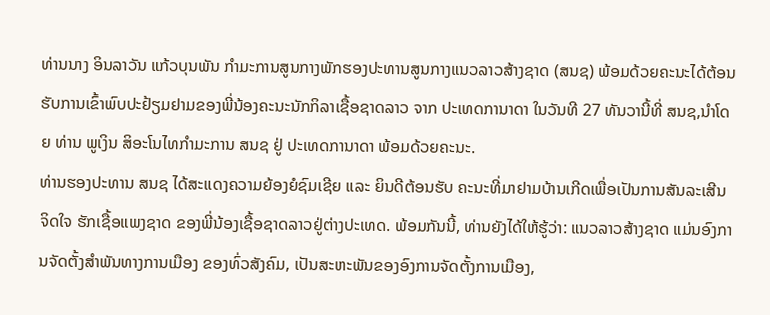ທ່ານນາງ ອິນລາວັນ ແກ້ວບຸນພັນ ກໍາມະການສູນກາງພັກຮອງປະທານສູນກາງແນວລາວສ້າງຊາດ (ສນຊ) ພ້ອມດ້ວຍຄະນະໄດ້ຕ້ອນຮັບການເຂົ້າພົບປະຢ້ຽມຢາມຂອງພີ່ນ້ອງຄະນະນັກກິລາເຊື້ອຊາດລາວ ຈາກ ປະເທດການາດາ ໃນວັນທີ 27 ທັນວານີ້ທີ່ ສນຊ,ນໍາໂດຍ ທ່ານ ພູເງິນ ສິອະໂນໄທກຳມະການ ສນຊ ຢູ່ ປະເທດການາດາ ພ້ອມດ້ວຍຄະນະ.
ທ່ານຮອງປະທານ ສນຊ ໄດ້ສະແດງຄວາມຍ້ອງຍໍຊົມເຊີຍ ແລະ ຍິນດີຕ້ອນຮັບ ຄະນະທີ່ມາຢາມບ້ານເກີດເພື່ອເປັນການສັນລະເສີນຈິດໃຈ ຮັກເຊື້ອແພງຊາດ ຂອງພີ່ນ້ອງເຊື້ອຊາດລາວຢູ່ຕ່າງປະເທດ. ພ້ອມກັນນີ້, ທ່ານຍັງໄດ້ໃຫ້ຮູ້ວ່າ: ແນວລາວສ້າງຊາດ ແມ່ນອົງການຈັດຕັ້ງສຳພັນທາງການເມືອງ ຂອງທົ່ວສັງຄົມ, ເປັນສະຫະພັນຂອງອົງການຈັດຕັ້ງການເມືອງ,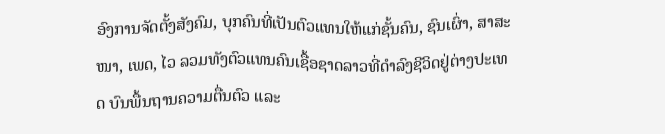ອົງການຈັດຕັ້ງສັງຄົມ, ບຸກຄົນທີ່ເປັນຕົວແທນໃຫ້ແກ່ຊັ້ນຄົນ, ຊົນເຜົ່າ, ສາສະໜາ, ເພດ, ໄວ ລວມທັງຕົວແທນຄົນເຊື້ອຊາດລາວທີ່ດຳລົງຊີວິດຢູ່ຕ່າງປະເທດ ບົນພື້ນຖານຄວາມຕື່ນຕົວ ແລະ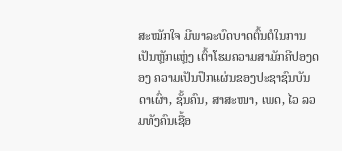ສະໝັກໃຈ ມີພາລະບົດບາດຕົ້ນຕໍໃນການເປັນຫຼັກແຫຼ່ງ ເຕົ້າໂຮມຄວາມສາມັກຄີປອງດອງ ຄວາມເປັນປຶກແຜ່ນຂອງປະຊາຊົນບັນດາເຜົ່າ, ຊັ້ນຄົນ, ສາສະໜາ, ເພດ, ໄວ ລວມທັງຄົນເຊື້ອ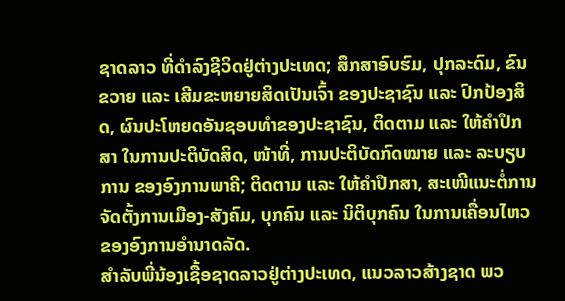ຊາດລາວ ທີ່ດຳລົງຊີວິດຢູ່ຕ່າງປະເທດ; ສຶກສາອົບຮົມ, ປຸກລະດົມ, ຂົນຂວາຍ ແລະ ເສີມຂະຫຍາຍສິດເປັນເຈົ້າ ຂອງປະຊາຊົນ ແລະ ປົກປ້ອງສິດ, ຜົນປະໂຫຍດອັນຊອບທຳຂອງປະຊາຊົນ, ຕິດຕາມ ແລະ ໃຫ້ຄຳປຶກສາ ໃນການປະຕິບັດສິດ, ໜ້າທີ່, ການປະຕິບັດກົດໝາຍ ແລະ ລະບຽບການ ຂອງອົງການພາຄີ; ຕິດຕາມ ແລະ ໃຫ້ຄຳປຶກສາ, ສະເໜີແນະຕໍ່ການຈັດຕັ້ງການເມືອງ-ສັງຄົມ, ບຸກຄົນ ແລະ ນິຕິບຸກຄົນ ໃນການເຄື່ອນໄຫວ ຂອງອົງການອຳນາດລັດ.
ສໍາລັບພີ່ນ້ອງເຊື້ອຊາດລາວຢູ່ຕ່າງປະເທດ, ແນວລາວສ້າງຊາດ ພວ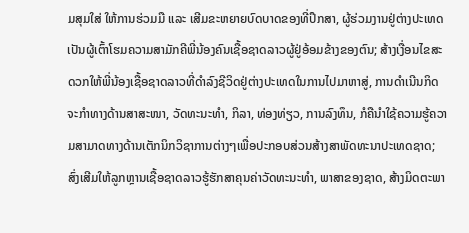ມສຸມໃສ່ ໃຫ້ການຮ່ວມມື ແລະ ເສີມຂະຫຍາຍບົດບາດຂອງທີ່ປຶກສາ, ຜູ້ຮ່ວມງານຢູ່ຕ່າງປະເທດ ເປັນຜູ້ເຕົ້າໂຮມຄວາມສາມັກຄີພີ່ນ້ອງຄົນເຊື້ອຊາດລາວຜູ້ຢູ່ອ້ອມຂ້າງຂອງຕົນ; ສ້າງເງື່ອນໄຂສະດວກໃຫ້ພີ່ນ້ອງເຊື້ອຊາດລາວທີ່ດໍາລົງຊີວິດຢູ່ຕ່າງປະເທດໃນການໄປມາຫາສູ່, ການດໍາເນີນກິດຈະກໍາທາງດ້ານສາສະໜາ, ວັດທະນະທໍາ, ກິລາ, ທ່ອງທ່ຽວ, ການລົງທຶນ, ກໍຄືນໍາໃຊ້ຄວາມຮູ້ຄວາມສາມາດທາງດ້ານເຕັກນິກວິຊາການຕ່າງໆເພື່ອປະກອບສ່ວນສ້າງສາພັດທະນາປະເທດຊາດ; ສົ່ງເສີມໃຫ້ລູກຫຼານເຊື້ອຊາດລາວຮູ້ຮັກສາຄຸນຄ່າວັດທະນະທຳ, ພາສາຂອງຊາດ, ສ້າງມິດຕະພາ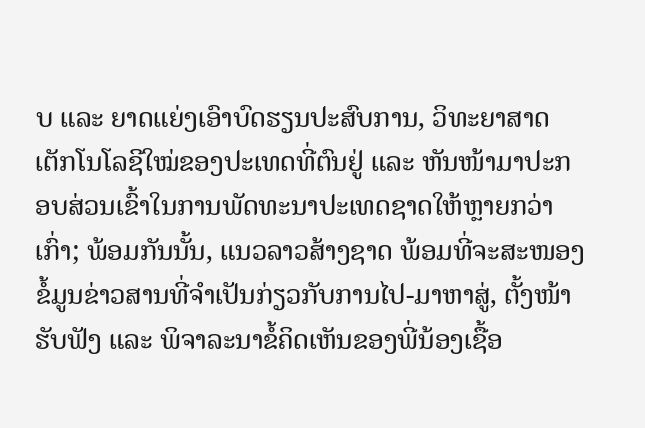ບ ແລະ ຍາດແຍ່ງເອົາບົດຮຽນປະສົບການ, ວິທະຍາສາດເຕັກໂນໂລຊີໃໝ່ຂອງປະເທດທີ່ຕົນຢູ່ ແລະ ຫັນໜ້າມາປະກອບສ່ວນເຂົ້າໃນການພັດທະນາປະເທດຊາດໃຫ້ຫຼາຍກວ່າເກົ່າ; ພ້ອມກັນນັ້ນ, ແນວລາວສ້າງຊາດ ພ້ອມທີ່ຈະສະໜອງຂໍ້ມູນຂ່າວສານທີ່ຈໍາເປັນກ່ຽວກັບການໄປ-ມາຫາສູ່, ຕັ້ງໜ້າຮັບຟັງ ແລະ ພິຈາລະນາຂໍ້ຄິດເຫັນຂອງພີ່ນ້ອງເຊື້ອ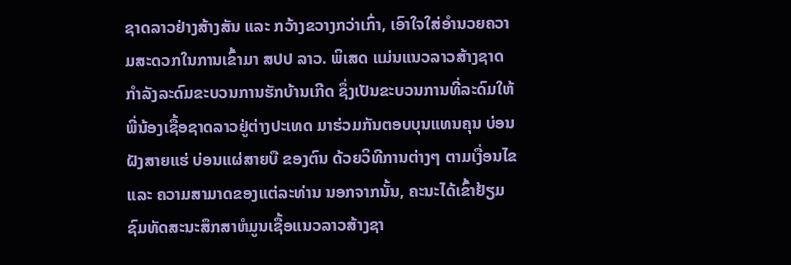ຊາດລາວຢ່າງສ້າງສັນ ແລະ ກວ້າງຂວາງກວ່າເກົ່າ, ເອົາໃຈໃສ່ອໍານວຍຄວາມສະດວກໃນການເຂົ້າມາ ສປປ ລາວ. ພິເສດ ແມ່ນແນວລາວສ້າງຊາດ ກຳລັງລະດົມຂະບວນການຮັກບ້ານເກີດ ຊຶ່ງເປັນຂະບວນການທີ່ລະດົມໃຫ້ພີ່ນ້ອງເຊື້ອຊາດລາວຢູ່ຕ່າງປະເທດ ມາຮ່ວມກັນຕອບບຸນແທນຄຸນ ບ່ອນຝັງສາຍແຮ່ ບ່ອນແຜ່ສາຍບື ຂອງຕົນ ດ້ວຍວິທີການຕ່າງໆ ຕາມເງື່ອນໄຂ ແລະ ຄວາມສາມາດຂອງແຕ່ລະທ່ານ ນອກຈາກນັ້ນ, ຄະນະໄດ້ເຂົ້າຢ້ຽມຊົມທັດສະນະສຶກສາຫໍມູນເຊື້ອແນວລາວສ້າງຊາ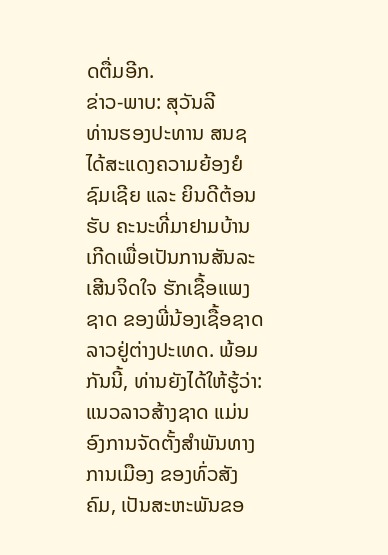ດຕື່ມອີກ.
ຂ່າວ-ພາບ: ສຸວັນລີ
ທ່ານຮອງປະທານ ສນຊ ໄດ້ສະແດງຄວາມຍ້ອງຍໍຊົມເຊີຍ ແລະ ຍິນດີຕ້ອນຮັບ ຄະນະທີ່ມາຢາມບ້ານເກີດເພື່ອເປັນການສັນລະເສີນຈິດໃຈ ຮັກເຊື້ອແພງຊາດ ຂອງພີ່ນ້ອງເຊື້ອຊາດລາວຢູ່ຕ່າງປະເທດ. ພ້ອມກັນນີ້, ທ່ານຍັງໄດ້ໃຫ້ຮູ້ວ່າ: ແນວລາວສ້າງຊາດ ແມ່ນອົງການຈັດຕັ້ງສຳພັນທາງການເມືອງ ຂອງທົ່ວສັງຄົມ, ເປັນສະຫະພັນຂອ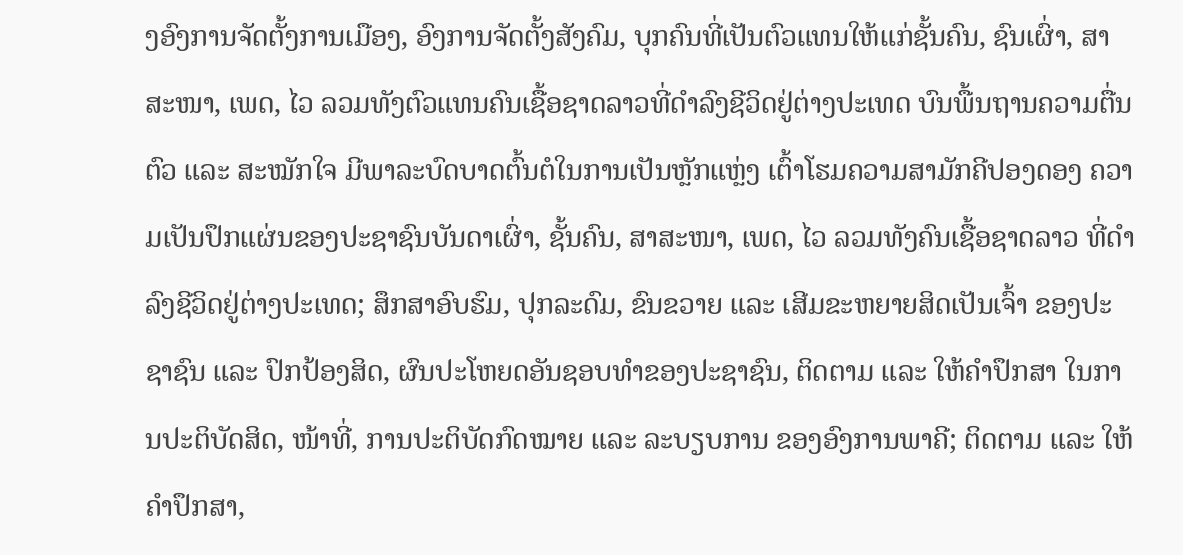ງອົງການຈັດຕັ້ງການເມືອງ, ອົງການຈັດຕັ້ງສັງຄົມ, ບຸກຄົນທີ່ເປັນຕົວແທນໃຫ້ແກ່ຊັ້ນຄົນ, ຊົນເຜົ່າ, ສາສະໜາ, ເພດ, ໄວ ລວມທັງຕົວແທນຄົນເຊື້ອຊາດລາວທີ່ດຳລົງຊີວິດຢູ່ຕ່າງປະເທດ ບົນພື້ນຖານຄວາມຕື່ນຕົວ ແລະ ສະໝັກໃຈ ມີພາລະບົດບາດຕົ້ນຕໍໃນການເປັນຫຼັກແຫຼ່ງ ເຕົ້າໂຮມຄວາມສາມັກຄີປອງດອງ ຄວາມເປັນປຶກແຜ່ນຂອງປະຊາຊົນບັນດາເຜົ່າ, ຊັ້ນຄົນ, ສາສະໜາ, ເພດ, ໄວ ລວມທັງຄົນເຊື້ອຊາດລາວ ທີ່ດຳລົງຊີວິດຢູ່ຕ່າງປະເທດ; ສຶກສາອົບຮົມ, ປຸກລະດົມ, ຂົນຂວາຍ ແລະ ເສີມຂະຫຍາຍສິດເປັນເຈົ້າ ຂອງປະຊາຊົນ ແລະ ປົກປ້ອງສິດ, ຜົນປະໂຫຍດອັນຊອບທຳຂອງປະຊາຊົນ, ຕິດຕາມ ແລະ ໃຫ້ຄຳປຶກສາ ໃນການປະຕິບັດສິດ, ໜ້າທີ່, ການປະຕິບັດກົດໝາຍ ແລະ ລະບຽບການ ຂອງອົງການພາຄີ; ຕິດຕາມ ແລະ ໃຫ້ຄຳປຶກສາ,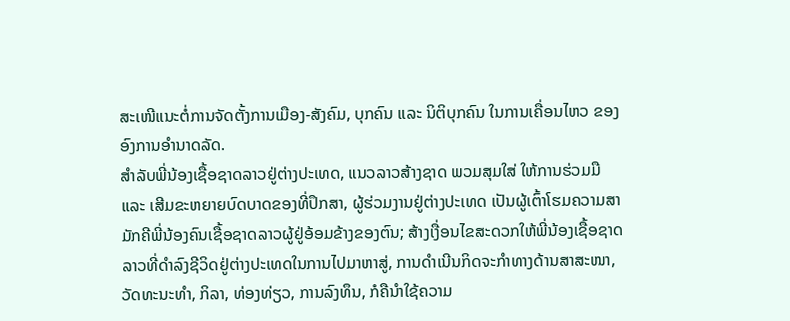ສະເໜີແນະຕໍ່ການຈັດຕັ້ງການເມືອງ-ສັງຄົມ, ບຸກຄົນ ແລະ ນິຕິບຸກຄົນ ໃນການເຄື່ອນໄຫວ ຂອງອົງການອຳນາດລັດ.
ສໍາລັບພີ່ນ້ອງເຊື້ອຊາດລາວຢູ່ຕ່າງປະເທດ, ແນວລາວສ້າງຊາດ ພວມສຸມໃສ່ ໃຫ້ການຮ່ວມມື ແລະ ເສີມຂະຫຍາຍບົດບາດຂອງທີ່ປຶກສາ, ຜູ້ຮ່ວມງານຢູ່ຕ່າງປະເທດ ເປັນຜູ້ເຕົ້າໂຮມຄວາມສາມັກຄີພີ່ນ້ອງຄົນເຊື້ອຊາດລາວຜູ້ຢູ່ອ້ອມຂ້າງຂອງຕົນ; ສ້າງເງື່ອນໄຂສະດວກໃຫ້ພີ່ນ້ອງເຊື້ອຊາດລາວທີ່ດໍາລົງຊີວິດຢູ່ຕ່າງປະເທດໃນການໄປມາຫາສູ່, ການດໍາເນີນກິດຈະກໍາທາງດ້ານສາສະໜາ, ວັດທະນະທໍາ, ກິລາ, ທ່ອງທ່ຽວ, ການລົງທຶນ, ກໍຄືນໍາໃຊ້ຄວາມ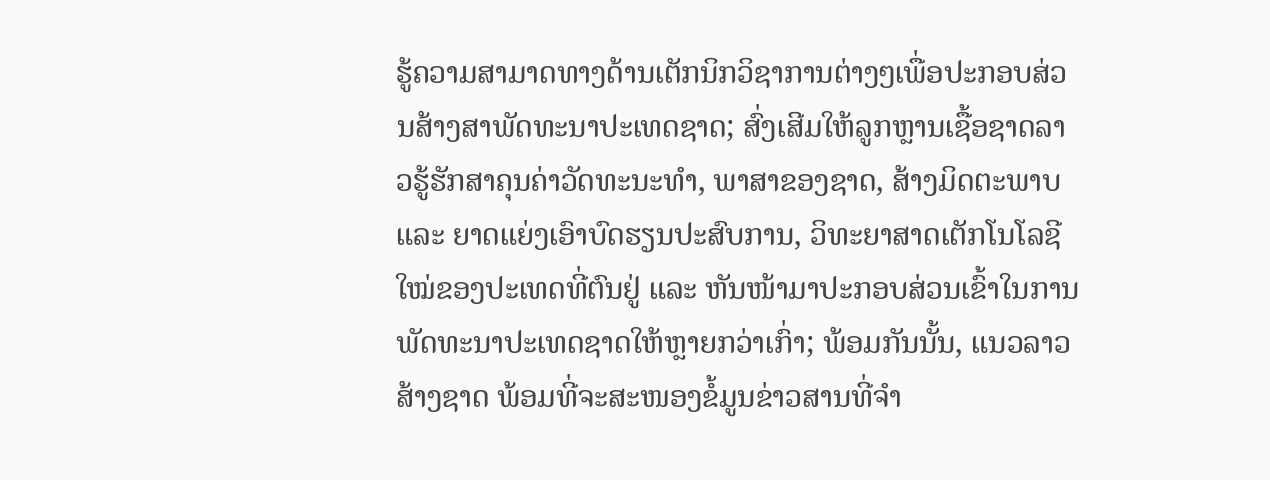ຮູ້ຄວາມສາມາດທາງດ້ານເຕັກນິກວິຊາການຕ່າງໆເພື່ອປະກອບສ່ວນສ້າງສາພັດທະນາປະເທດຊາດ; ສົ່ງເສີມໃຫ້ລູກຫຼານເຊື້ອຊາດລາວຮູ້ຮັກສາຄຸນຄ່າວັດທະນະທຳ, ພາສາຂອງຊາດ, ສ້າງມິດຕະພາບ ແລະ ຍາດແຍ່ງເອົາບົດຮຽນປະສົບການ, ວິທະຍາສາດເຕັກໂນໂລຊີໃໝ່ຂອງປະເທດທີ່ຕົນຢູ່ ແລະ ຫັນໜ້າມາປະກອບສ່ວນເຂົ້າໃນການພັດທະນາປະເທດຊາດໃຫ້ຫຼາຍກວ່າເກົ່າ; ພ້ອມກັນນັ້ນ, ແນວລາວສ້າງຊາດ ພ້ອມທີ່ຈະສະໜອງຂໍ້ມູນຂ່າວສານທີ່ຈໍາ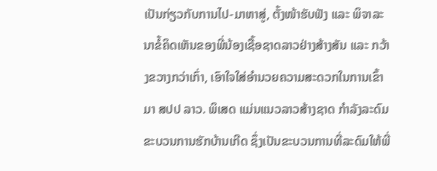ເປັນກ່ຽວກັບການໄປ-ມາຫາສູ່, ຕັ້ງໜ້າຮັບຟັງ ແລະ ພິຈາລະນາຂໍ້ຄິດເຫັນຂອງພີ່ນ້ອງເຊື້ອຊາດລາວຢ່າງສ້າງສັນ ແລະ ກວ້າງຂວາງກວ່າເກົ່າ, ເອົາໃຈໃສ່ອໍານວຍຄວາມສະດວກໃນການເຂົ້າມາ ສປປ ລາວ. ພິເສດ ແມ່ນແນວລາວສ້າງຊາດ ກຳລັງລະດົມຂະບວນການຮັກບ້ານເກີດ ຊຶ່ງເປັນຂະບວນການທີ່ລະດົມໃຫ້ພີ່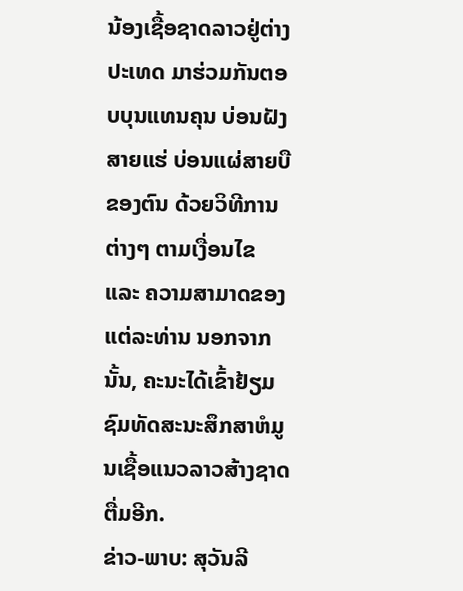ນ້ອງເຊື້ອຊາດລາວຢູ່ຕ່າງປະເທດ ມາຮ່ວມກັນຕອບບຸນແທນຄຸນ ບ່ອນຝັງສາຍແຮ່ ບ່ອນແຜ່ສາຍບື ຂອງຕົນ ດ້ວຍວິທີການຕ່າງໆ ຕາມເງື່ອນໄຂ ແລະ ຄວາມສາມາດຂອງແຕ່ລະທ່ານ ນອກຈາກນັ້ນ, ຄະນະໄດ້ເຂົ້າຢ້ຽມຊົມທັດສະນະສຶກສາຫໍມູນເຊື້ອແນວລາວສ້າງຊາດຕື່ມອີກ.
ຂ່າວ-ພາບ: ສຸວັນລີ